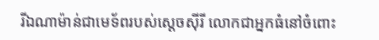រីឯណាម៉ាន់ជាមេទ័ពរបស់ស្តេចស៊ីរី លោកជាអ្នកធំនៅចំពោះ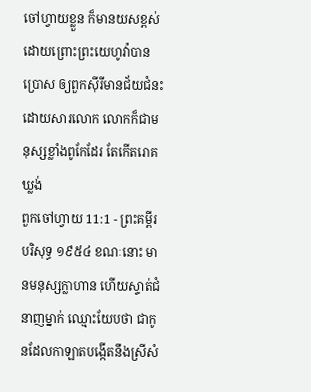ចៅហ្វាយខ្លួន ក៏មានយសខ្ពស់ ដោយព្រោះព្រះយេហូវ៉ាបានប្រោស ឲ្យពួកស៊ីរីមានជ័យជំនះ ដោយសារលោក លោកក៏ជាមនុស្សខ្លាំងពូកែដែរ តែកើតរោគឃ្លង់
ពួកចៅហ្វាយ 11:1 - ព្រះគម្ពីរបរិសុទ្ធ ១៩៥៤ ខណៈនោះ មានមនុស្សក្លាហាន ហើយស្ទាត់ជំនាញម្នាក់ ឈ្មោះយែបថា ជាកូនដែលកាឡាតបង្កើតនឹងស្រីសំ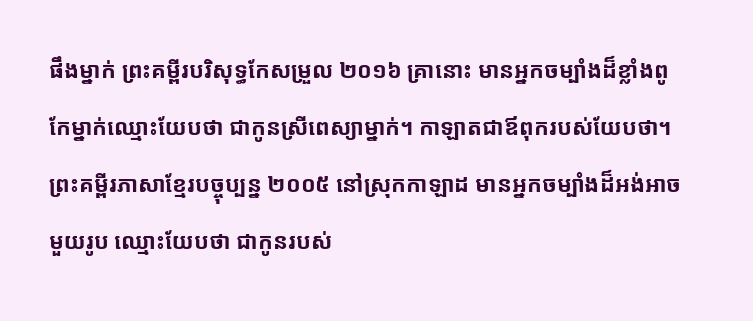ផឹងម្នាក់ ព្រះគម្ពីរបរិសុទ្ធកែសម្រួល ២០១៦ គ្រានោះ មានអ្នកចម្បាំងដ៏ខ្លាំងពូកែម្នាក់ឈ្មោះយែបថា ជាកូនស្រីពេស្យាម្នាក់។ កាឡាតជាឪពុករបស់យែបថា។ ព្រះគម្ពីរភាសាខ្មែរបច្ចុប្បន្ន ២០០៥ នៅស្រុកកាឡាដ មានអ្នកចម្បាំងដ៏អង់អាចមួយរូប ឈ្មោះយែបថា ជាកូនរបស់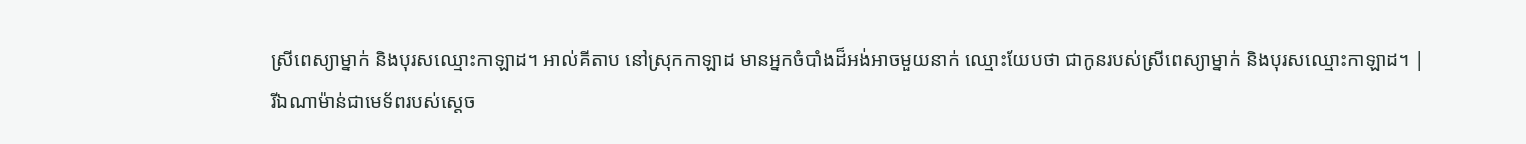ស្រីពេស្យាម្នាក់ និងបុរសឈ្មោះកាឡាដ។ អាល់គីតាប នៅស្រុកកាឡាដ មានអ្នកចំបាំងដ៏អង់អាចមួយនាក់ ឈ្មោះយែបថា ជាកូនរបស់ស្រីពេស្យាម្នាក់ និងបុរសឈ្មោះកាឡាដ។ |
រីឯណាម៉ាន់ជាមេទ័ពរបស់ស្តេច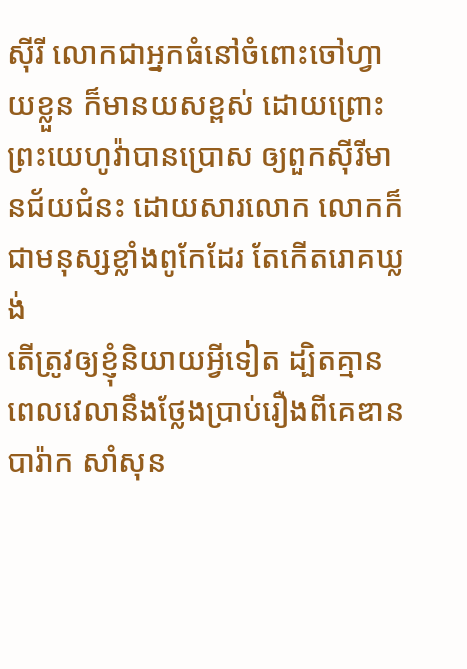ស៊ីរី លោកជាអ្នកធំនៅចំពោះចៅហ្វាយខ្លួន ក៏មានយសខ្ពស់ ដោយព្រោះព្រះយេហូវ៉ាបានប្រោស ឲ្យពួកស៊ីរីមានជ័យជំនះ ដោយសារលោក លោកក៏ជាមនុស្សខ្លាំងពូកែដែរ តែកើតរោគឃ្លង់
តើត្រូវឲ្យខ្ញុំនិយាយអ្វីទៀត ដ្បិតគ្មានពេលវេលានឹងថ្លែងប្រាប់រឿងពីគេឌាន បារ៉ាក សាំសុន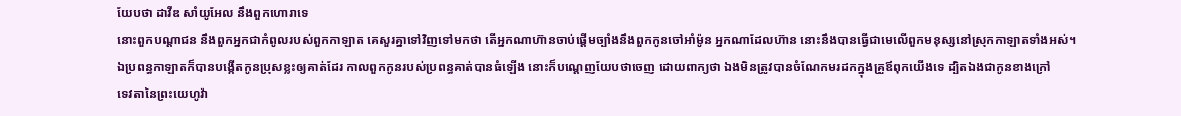យែបថា ដាវីឌ សាំយូអែល នឹងពួកហោរាទេ
នោះពួកបណ្តាជន នឹងពួកអ្នកជាកំពូលរបស់ពួកកាឡាត គេសួរគ្នាទៅវិញទៅមកថា តើអ្នកណាហ៊ានចាប់ផ្តើមច្បាំងនឹងពួកកូនចៅអាំម៉ូន អ្នកណាដែលហ៊ាន នោះនឹងបានធ្វើជាមេលើពួកមនុស្សនៅស្រុកកាឡាតទាំងអស់។
ឯប្រពន្ធកាឡាតក៏បានបង្កើតកូនប្រុសខ្លះឲ្យគាត់ដែរ កាលពួកកូនរបស់ប្រពន្ធគាត់បានធំឡើង នោះក៏បណ្តេញយែបថាចេញ ដោយពាក្យថា ឯងមិនត្រូវបានចំណែកមរដកក្នុងគ្រួឪពុកយើងទេ ដ្បិតឯងជាកូនខាងក្រៅ
ទេវតានៃព្រះយេហូវ៉ា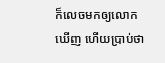ក៏លេចមកឲ្យលោកឃើញ ហើយប្រាប់ថា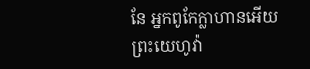នែ អ្នកពូកែក្លាហានអើយ ព្រះយេហូវ៉ា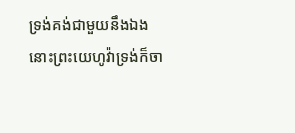ទ្រង់គង់ជាមួយនឹងឯង
នោះព្រះយេហូវ៉ាទ្រង់ក៏ចា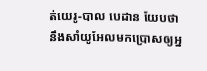ត់យេរូ-បាល បេដាន យែបថា នឹងសាំយូអែលមកប្រោសឲ្យអ្ន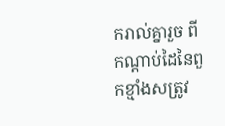ករាល់គ្នារួច ពីកណ្តាប់ដៃនៃពួកខ្មាំងសត្រូវ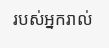របស់អ្នករាល់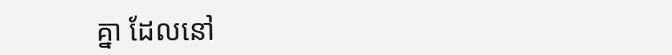គ្នា ដែលនៅ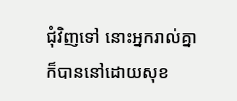ជុំវិញទៅ នោះអ្នករាល់គ្នាក៏បាននៅដោយសុខ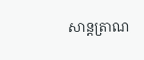សាន្តត្រាណ